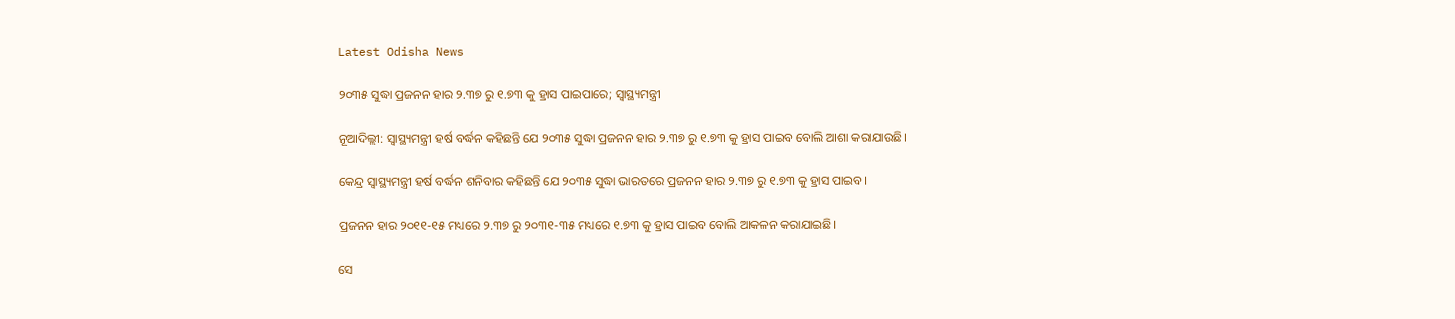Latest Odisha News

୨୦୩୫ ସୁଦ୍ଧା ପ୍ରଜନନ ହାର ୨.୩୭ ରୁ ୧.୭୩ କୁ ହ୍ରାସ ପାଇପାରେ; ସ୍ୱାସ୍ଥ୍ୟମନ୍ତ୍ରୀ

ନୂଆଦିଲ୍ଲୀ: ସ୍ୱାସ୍ଥ୍ୟମନ୍ତ୍ରୀ ହର୍ଷ ବର୍ଦ୍ଧନ କହିଛନ୍ତି ଯେ ୨୦୩୫ ସୁଦ୍ଧା ପ୍ରଜନନ ହାର ୨.୩୭ ରୁ ୧.୭୩ କୁ ହ୍ରାସ ପାଇବ ବୋଲି ଆଶା କରାଯାଉଛି।

କେନ୍ଦ୍ର ସ୍ୱାସ୍ଥ୍ୟମନ୍ତ୍ରୀ ହର୍ଷ ବର୍ଦ୍ଧନ ଶନିବାର କହିଛନ୍ତି ଯେ ୨୦୩୫ ସୁଦ୍ଧା ଭାରତରେ ପ୍ରଜନନ ହାର ୨.୩୭ ରୁ ୧.୭୩ କୁ ହ୍ରାସ ପାଇବ।

ପ୍ରଜନନ ହାର ୨୦୧୧-୧୫ ମଧ୍ୟରେ ୨.୩୭ ରୁ ୨୦୩୧-୩୫ ମଧ୍ୟରେ ୧.୭୩ କୁ ହ୍ରାସ ପାଇବ ବୋଲି ଆକଳନ କରାଯାଇଛି।

ସେ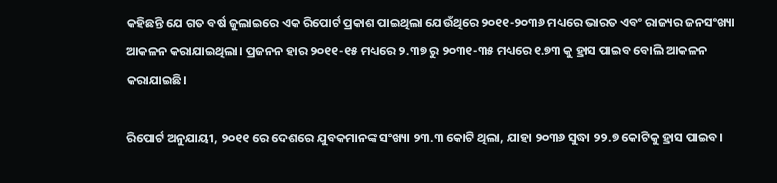କହିଛନ୍ତି ଯେ ଗତ ବର୍ଷ ଜୁଲାଇରେ ଏକ ରିପୋର୍ଟ ପ୍ରକାଶ ପାଇଥିଲା ଯେଉଁଥିରେ ୨୦୧୧-୨୦୩୬ ମଧ୍ୟରେ ଭାରତ ଏବଂ ରାଜ୍ୟର ଜନସଂଖ୍ୟା ଆକଳନ କରାଯାଇଥିଲା। ପ୍ରଜନନ ହାର ୨୦୧୧-୧୫ ମଧ୍ୟରେ ୨.୩୭ ରୁ ୨୦୩୧-୩୫ ମଧ୍ୟରେ ୧.୭୩ କୁ ହ୍ରାସ ପାଇବ ବୋଲି ଆକଳନ କରାଯାଇଛି।

ରିପୋର୍ଟ ଅନୁଯାୟୀ, ୨୦୧୧ ରେ ଦେଶରେ ଯୁବକମାନଙ୍କ ସଂଖ୍ୟା ୨୩.୩ କୋଟି ଥିଲା, ଯାହା ୨୦୩୬ ସୁଦ୍ଧା ୨୨.୭ କୋଟିକୁ ହ୍ରାସ ପାଇବ।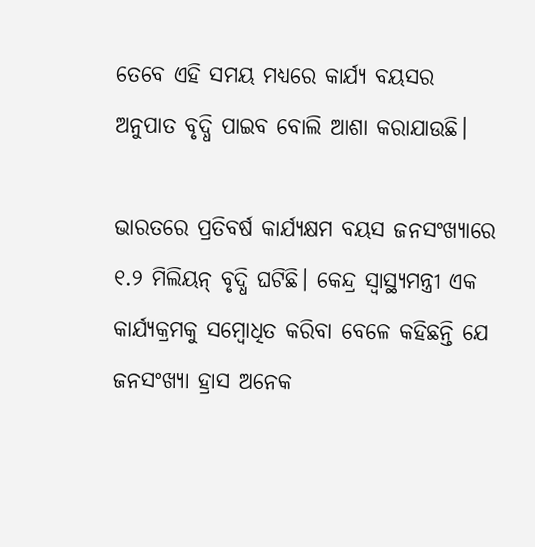ତେବେ ଏହି ସମୟ ମଧ୍ୟରେ କାର୍ଯ୍ୟ ବୟସର ଅନୁପାତ ବୃଦ୍ଧି ପାଇବ ବୋଲି ଆଶା କରାଯାଉଛି।

ଭାରତରେ ପ୍ରତିବର୍ଷ କାର୍ଯ୍ୟକ୍ଷମ ବୟସ ଜନସଂଖ୍ୟାରେ ୧.୨ ମିଲିୟନ୍ ବୃଦ୍ଧି ଘଟିଛି। କେନ୍ଦ୍ର ସ୍ୱାସ୍ଥ୍ୟମନ୍ତ୍ରୀ ଏକ କାର୍ଯ୍ୟକ୍ରମକୁ ସମ୍ବୋଧିତ କରିବା ବେଳେ କହିଛନ୍ତି ଯେ ଜନସଂଖ୍ୟା ହ୍ରାସ ଅନେକ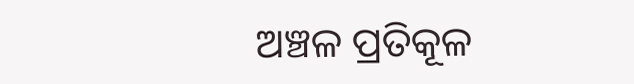ଅଞ୍ଚଳ ପ୍ରତିକୂଳ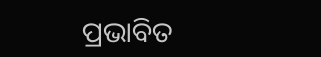ପ୍ରଭାବିତ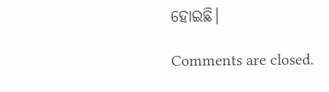ହୋଇଛି।

Comments are closed.